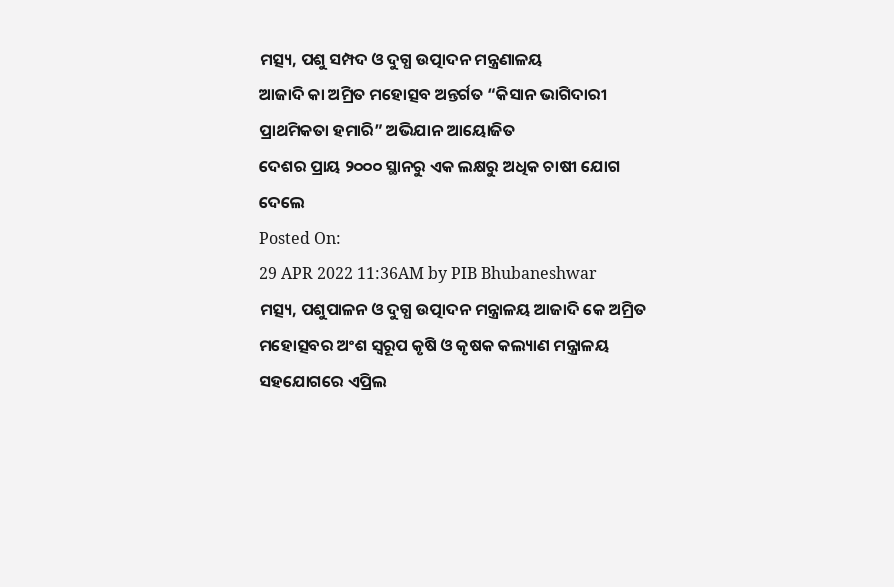ମତ୍ସ୍ୟ, ପଶୁ ସମ୍ପଦ ଓ ଦୁଗ୍ଧ ଉତ୍ପାଦନ ମନ୍ତ୍ରଣାଳୟ
ଆଜାଦି କା ଅମ୍ରିତ ମହୋତ୍ସବ ଅନ୍ତର୍ଗତ “କିସାନ ଭାଗିଦାରୀ ପ୍ରାଥମିକତା ହମାରି” ଅଭିଯାନ ଆୟୋଜିତ
ଦେଶର ପ୍ରାୟ ୨୦୦୦ ସ୍ଥାନରୁ ଏକ ଲକ୍ଷରୁ ଅଧିକ ଚାଷୀ ଯୋଗ ଦେଲେ
Posted On:
29 APR 2022 11:36AM by PIB Bhubaneshwar
ମତ୍ସ୍ୟ, ପଶୁପାଳନ ଓ ଦୁଗ୍ଧ ଉତ୍ପାଦନ ମନ୍ତ୍ରାଳୟ ଆଜାଦି କେ ଅମ୍ରିତ ମହୋତ୍ସବର ଅଂଶ ସ୍ୱରୂପ କୃଷି ଓ କୃଷକ କଲ୍ୟାଣ ମନ୍ତ୍ରାଳୟ ସହଯୋଗରେ ଏପ୍ରିଲ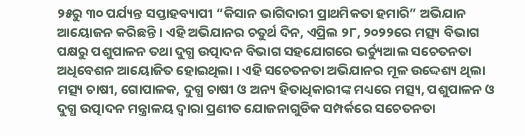୨୫ରୁ ୩୦ ପର୍ଯ୍ୟନ୍ତ ସପ୍ତାହବ୍ୟାପୀ “କିସାନ ଭାଗିଦାରୀ ପ୍ରାଥମିକତା ହମାରି” ଅଭିଯାନ ଆୟୋଜନ କରିଛନ୍ତି । ଏହି ଅଭିଯାନର ଚତୁର୍ଥ ଦିନ, ଏପ୍ରିଲ ୨୮, ୨୦୨୨ରେ ମତ୍ସ୍ୟ ବିଭାଗ ପକ୍ଷରୁ ପଶୁପାଳନ ତଥା ଦୁଗ୍ଧ ଉତ୍ପାଦନ ବିଭାଗ ସହଯୋଗରେ ଭର୍ଚ୍ୟୁଆଲ ସଚେତନତା ଅଧିବେଶନ ଆୟୋଜିତ ହୋଇଥିଲା । ଏହି ସଚେତନତା ଅଭିଯାନର ମୂଳ ଉଦ୍ଦେଶ୍ୟ ଥିଲା ମତ୍ସ୍ୟ ଚାଷୀ, ଗୋପାଳକ, ଦୁଗ୍ଧ ଚାଷୀ ଓ ଅନ୍ୟ ହିତାଧିକାରୀଙ୍କ ମଧ୍ୟରେ ମତ୍ସ୍ୟ, ପଶୁପାଳନ ଓ ଦୁଗ୍ଧ ଉତ୍ପାଦନ ମନ୍ତ୍ରାଳୟ ଦ୍ୱାରା ପ୍ରଣୀତ ଯୋଜନାଗୁଡିକ ସମ୍ପର୍କରେ ସଚେତନତା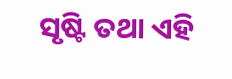ସୃଷ୍ଟି ତଥା ଏହି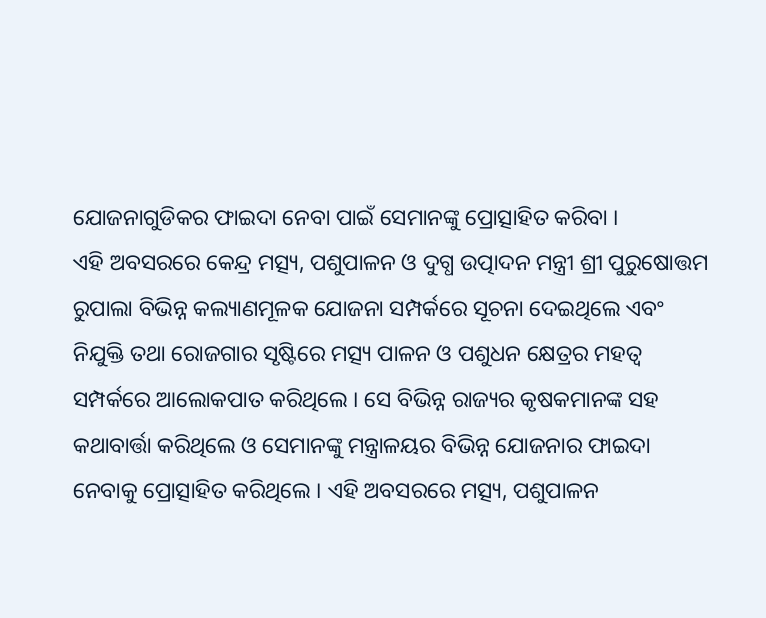ଯୋଜନାଗୁଡିକର ଫାଇଦା ନେବା ପାଇଁ ସେମାନଙ୍କୁ ପ୍ରୋତ୍ସାହିତ କରିବା ।
ଏହି ଅବସରରେ କେନ୍ଦ୍ର ମତ୍ସ୍ୟ, ପଶୁପାଳନ ଓ ଦୁଗ୍ଧ ଉତ୍ପାଦନ ମନ୍ତ୍ରୀ ଶ୍ରୀ ପୁରୁଷୋତ୍ତମ ରୁପାଲା ବିଭିନ୍ନ କଲ୍ୟାଣମୂଳକ ଯୋଜନା ସମ୍ପର୍କରେ ସୂଚନା ଦେଇଥିଲେ ଏବଂ ନିଯୁକ୍ତି ତଥା ରୋଜଗାର ସୃଷ୍ଟିରେ ମତ୍ସ୍ୟ ପାଳନ ଓ ପଶୁଧନ କ୍ଷେତ୍ରର ମହତ୍ୱ ସମ୍ପର୍କରେ ଆଲୋକପାତ କରିଥିଲେ । ସେ ବିଭିନ୍ନ ରାଜ୍ୟର କୃଷକମାନଙ୍କ ସହ କଥାବାର୍ତ୍ତା କରିଥିଲେ ଓ ସେମାନଙ୍କୁ ମନ୍ତ୍ରାଳୟର ବିଭିନ୍ନ ଯୋଜନାର ଫାଇଦା ନେବାକୁ ପ୍ରୋତ୍ସାହିତ କରିଥିଲେ । ଏହି ଅବସରରେ ମତ୍ସ୍ୟ, ପଶୁପାଳନ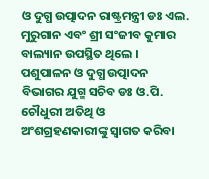ଓ ଦୁଗ୍ଧ ଉତ୍ପାଦନ ରାଷ୍ଟ୍ରମନ୍ତ୍ରୀ ଡଃ ଏଲ. ମୁରୁଗାନ ଏବଂ ଶ୍ରୀ ସଂଜୀବ କୁମାର ବାଲ୍ୟାନ ଉପସ୍ଥିତ ଥିଲେ ।
ପଶୁପାଳନ ଓ ଦୁଗ୍ଧ ଉତ୍ପାଦନ ବିଭାଗର ଯୁଗ୍ମ ସଚିବ ଡଃ ଓ.ପି. ଚୌଧୁରୀ ଅତିଥି ଓ ଅଂଶଗ୍ରହଣକାରୀଙ୍କୁ ସ୍ୱାଗତ କରିବା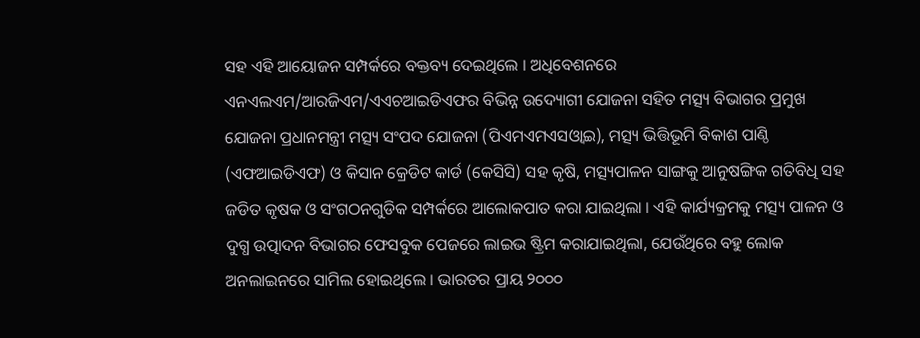ସହ ଏହି ଆୟୋଜନ ସମ୍ପର୍କରେ ବକ୍ତବ୍ୟ ଦେଇଥିଲେ । ଅଧିବେଶନରେ ଏନଏଲଏମ/ଆରଜିଏମ/ଏଏଚଆଇଡିଏଫର ବିଭିନ୍ନ ଉଦ୍ୟୋଗୀ ଯୋଜନା ସହିତ ମତ୍ସ୍ୟ ବିଭାଗର ପ୍ରମୁଖ ଯୋଜନା ପ୍ରଧାନମନ୍ତ୍ରୀ ମତ୍ସ୍ୟ ସଂପଦ ଯୋଜନା (ପିଏମଏମଏସଓ୍ୱାଇ), ମତ୍ସ୍ୟ ଭିତ୍ତିଭୂମି ବିକାଶ ପାଣ୍ଠି (ଏଫଆଇଡିଏଫ) ଓ କିସାନ କ୍ରେଡିଟ କାର୍ଡ (କେସିସି) ସହ କୃଷି, ମତ୍ସ୍ୟପାଳନ ସାଙ୍ଗକୁ ଆନୁଷଙ୍ଗିକ ଗତିବିଧି ସହ ଜଡିତ କୃଷକ ଓ ସଂଗଠନଗୁଡିକ ସମ୍ପର୍କରେ ଆଲୋକପାତ କରା ଯାଇଥିଲା । ଏହି କାର୍ଯ୍ୟକ୍ରମକୁ ମତ୍ସ୍ୟ ପାଳନ ଓ ଦୁଗ୍ଧ ଉତ୍ପାଦନ ବିଭାଗର ଫେସବୁକ ପେଜରେ ଲାଇଭ ଷ୍ଟ୍ରିମ କରାଯାଇଥିଲା, ଯେଉଁଥିରେ ବହୁ ଲୋକ ଅନଲାଇନରେ ସାମିଲ ହୋଇଥିଲେ । ଭାରତର ପ୍ରାୟ ୨୦୦୦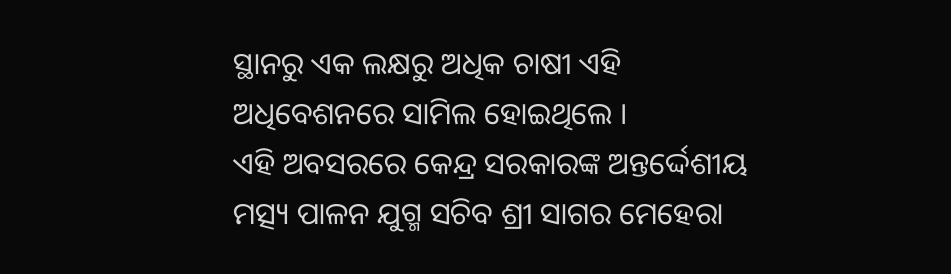ସ୍ଥାନରୁ ଏକ ଲକ୍ଷରୁ ଅଧିକ ଚାଷୀ ଏହି ଅଧିବେଶନରେ ସାମିଲ ହୋଇଥିଲେ ।
ଏହି ଅବସରରେ କେନ୍ଦ୍ର ସରକାରଙ୍କ ଅନ୍ତର୍ଦ୍ଦେଶୀୟ ମତ୍ସ୍ୟ ପାଳନ ଯୁଗ୍ମ ସଚିବ ଶ୍ରୀ ସାଗର ମେହେରା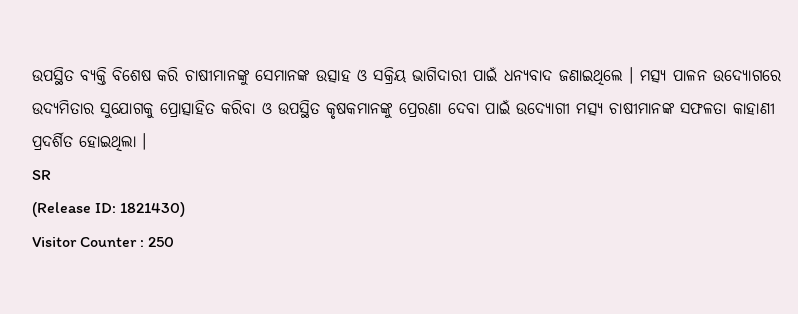ଉପସ୍ଥିତ ବ୍ୟକ୍ତି ବିଶେଷ କରି ଚାଷୀମାନଙ୍କୁ ସେମାନଙ୍କ ଉତ୍ସାହ ଓ ସକ୍ରିୟ ଭାଗିଦାରୀ ପାଇଁ ଧନ୍ୟବାଦ ଜଣାଇଥିଲେ । ମତ୍ସ୍ୟ ପାଳନ ଉଦ୍ୟୋଗରେ ଉଦ୍ୟମିତାର ସୁଯୋଗକୁ ପ୍ରୋତ୍ସାହିତ କରିବା ଓ ଉପସ୍ଥିତ କୃଷକମାନଙ୍କୁ ପ୍ରେରଣା ଦେବା ପାଇଁ ଉଦ୍ୟୋଗୀ ମତ୍ସ୍ୟ ଚାଷୀମାନଙ୍କ ସଫଳତା କାହାଣୀ ପ୍ରଦର୍ଶିତ ହୋଇଥିଲା ।
SR
(Release ID: 1821430)
Visitor Counter : 250